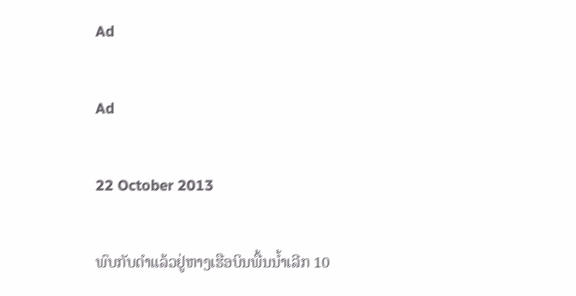Ad

Ad

22 October 2013

ພົບກັບດຳແລ້ວຢູ່ຫາງເຮືອບິນພື້ນນ້ຳເລີກ 10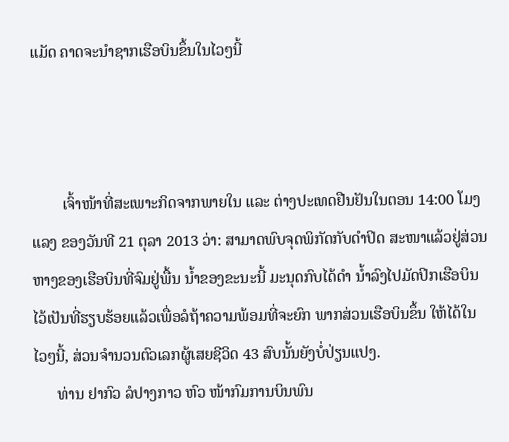ແມັດ ຄາດຈະນຳຊາກເຮືອບິນຂຶ້ນໃນໄວໆນີ້



        ເຈົ້າໜ້າທີ່ສະເພາະກິດຈາກພາຍໃນ ແລະ ຕ່າງປະເທດຢືນຢັນໃນຕອນ 14:00 ໂມງແລງ ຂອງວັນທີ 21 ຕຸລາ 2013 ວ່າ: ສາມາດພົບຈຸດພິກັດກັບດຳປິດ ສະໜາແລ້ວຢູ່ສ່ວນຫາງຂອງເຮືອບິນທີ່ຈົມຢູ່ພື້ນ ນ້ຳຂອງຂະນະນີ້ ມະນຸດກົບໄດ້ດຳ ນ້ຳລົງໄປມັດປິກເຮືອບິນໄວ້ເປັນທີ່ຮຽບຮ້ອຍແລ້ວເພື່ອລໍຖ້າຄວາມພ້ອມທີ່ຈະຍົກ ພາກສ່ວນເຮືອບິນຂຶ້ນ ໃຫ້ໄດ້ໃນໄວໆນີ້, ສ່ວນຈຳນວນຕົວເລກຜູ້ເສຍຊີວິດ 43 ສົບນັ້ນຍັງບໍ່ປ່ຽນແປງ.
      ທ່ານ ຢາກົວ ລໍປາງກາວ ຫົວ ໜ້າກົມການບິນພົນ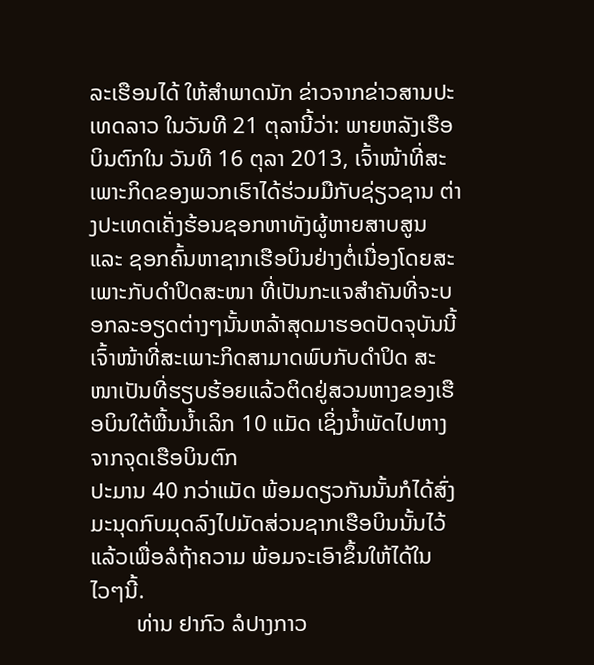ລະເຮືອນໄດ້ ໃຫ້ສຳພາດນັກ ຂ່າວຈາກຂ່າວສານປະເທດລາວ ໃນວັນທີ 21 ຕຸລານີ້ວ່າ: ພາຍຫລັງເຮືອບິນຕົກໃນ ວັນທີ 16 ຕຸລາ 2013, ເຈົ້າໜ້າທີ່ສະເພາະກິດຂອງພວກເຮົາໄດ້ຮ່ວມມືກັບຊ່ຽວຊານ ຕ່າງປະເທດເຄັ່ງຮ້ອນຊອກຫາທັງຜູ້ຫາຍສາບສູນ ແລະ ຊອກຄົ້ນຫາຊາກເຮືອບິນຢ່າງຕໍ່ເນື່ອງໂດຍສະເພາະກັບດຳປິດສະໜາ ທີ່ເປັນກະແຈສຳຄັນທີ່ຈະບອກລະອຽດຕ່າງໆນັ້ນຫລ້າສຸດມາຮອດປັດຈຸບັນນີ້ເຈົ້າໜ້າທີ່ສະເພາະກິດສາມາດພົບກັບດຳປິດ ສະໜາເປັນທີ່ຮຽບຮ້ອຍແລ້ວຕິດຢູ່ສວນຫາງຂອງເຮືອບິນໃຕ້ພື້ນນ້ຳເລິກ 10 ແມັດ ເຊິ່ງນ້ຳພັດໄປຫາງຈາກຈຸດເຮືອບິນຕົກ
ປະມານ 40 ກວ່າແມັດ ພ້ອມດຽວກັນນັ້ນກໍໄດ້ສົ່ງມະນຸດກົບມຸດລົງໄປມັດສ່ວນຊາກເຮືອບິນນັ້ນໄວ້ແລ້ວເພື່ອລໍຖ້າຄວາມ ພ້ອມຈະເອົາຂຶ້ນໃຫ້ໄດ້ໃນໄວໆນີ້.
        ທ່ານ ຢາກົວ ລໍປາງກາວ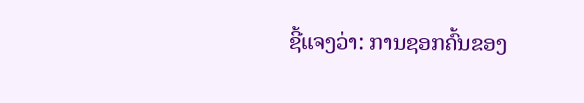ຊີ້ແຈງວ່າ: ການຊອກຄົ້ນຂອງ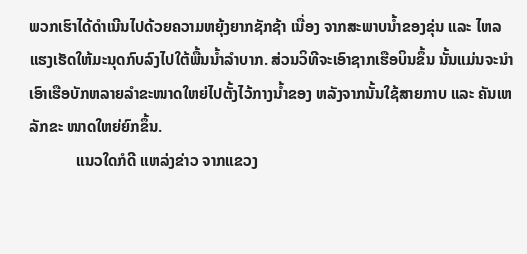ພວກເຮົາໄດ້ດຳເນີນໄປດ້ວຍຄວາມຫຍຸ້ງຍາກຊັກຊ້າ ເນື່ອງ ຈາກສະພາບນ້ຳຂອງຂຸ່ນ ແລະ ໄຫລແຮງເຮັດໃຫ້ມະນຸດກົບລົງໄປໃຕ້ພື້ນນ້ຳລຳບາກ. ສ່ວນວິທີຈະເອົາຊາກເຮືອບິນຂຶ້ນ ນັ້ນແມ່ນຈະນຳເອົາເຮືອບັກຫລາຍລຳຂະໜາດໃຫຍ່ໄປຕັ້ງໄວ້ກາງນ້ຳຂອງ ຫລັງຈາກນັ້ນໃຊ້ສາຍກາບ ແລະ ຄັນເຫລັກຂະ ໜາດໃຫຍ່ຍົກຂຶ້ນ.
            ແນວໃດກໍດີ ແຫລ່ງຂ່າວ ຈາກແຂວງ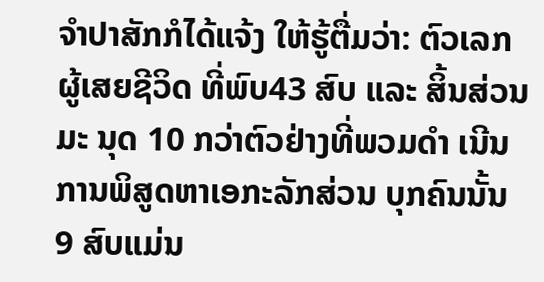ຈຳປາສັກກໍໄດ້ແຈ້ງ ໃຫ້ຮູ້ຕື່ມວ່າ: ຕົວເລກຜູ້ເສຍຊີວິດ ທີ່ພົບ43 ສົບ ແລະ ສິ້ນສ່ວນມະ ນຸດ 10 ກວ່າຕົວຢ່າງທີ່ພວມດຳ ເນີນການພິສູດຫາເອກະລັກສ່ວນ ບຸກຄົນນັ້ນ 9 ສົບແມ່ນ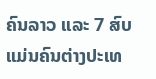ຄົນລາວ ແລະ 7 ສົບແມ່ນຄົນຕ່າງປະເທ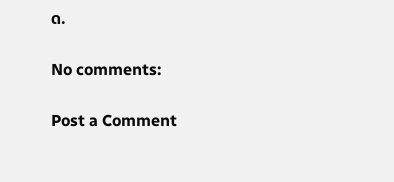ດ.

No comments:

Post a Comment